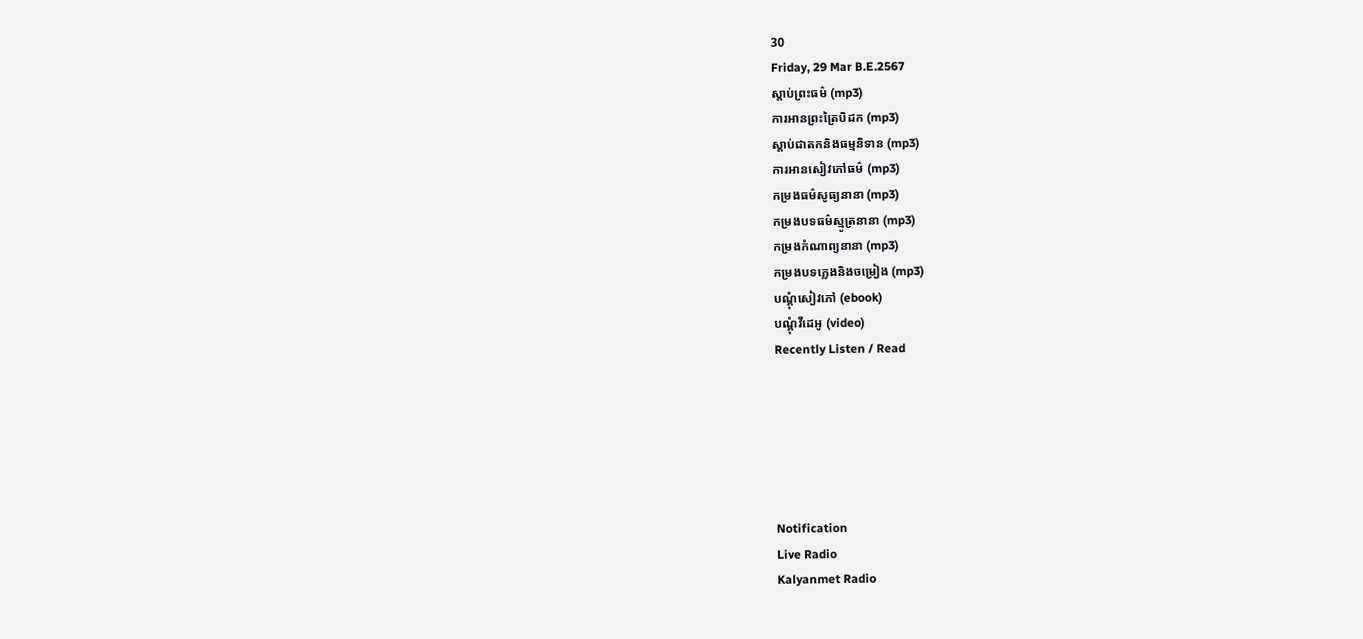30
Friday, 29 Mar B.E.2567
ស្តាប់ព្រះធម៌ (mp3)
ការអានព្រះត្រៃបិដក (mp3)
ស្តាប់ជាតកនិងធម្មនិទាន (mp3)
ការអានសៀវភៅធម៌ (mp3)
កម្រងធម៌សូធ្យនានា (mp3)
កម្រងបទធម៌ស្មូត្រនានា (mp3)
កម្រងកំណាព្យនានា (mp3)
កម្រងបទភ្លេងនិងចម្រៀង (mp3)
បណ្តុំសៀវភៅ (ebook)
បណ្តុំវីដេអូ (video)
Recently Listen / Read






Notification
Live Radio
Kalyanmet Radio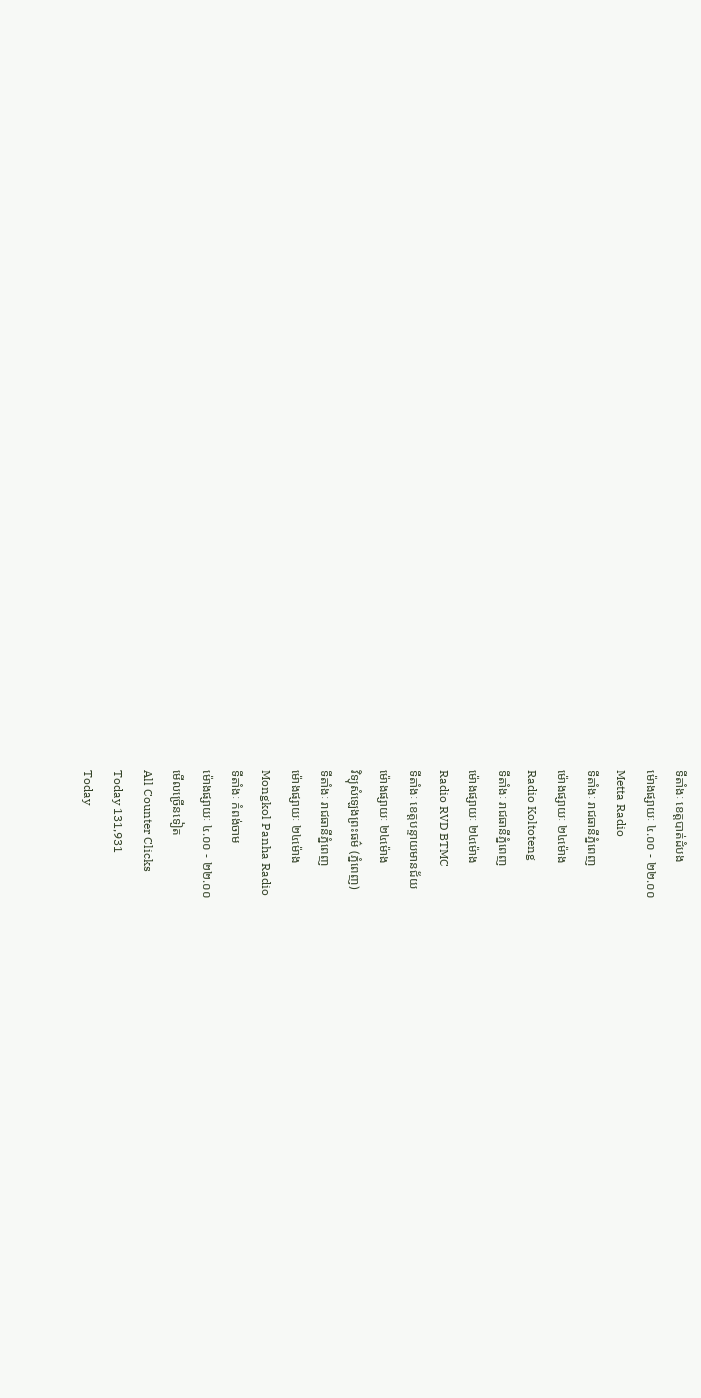ទីតាំងៈ ខេត្តបាត់ដំបង
ម៉ោងផ្សាយៈ ៤.០០ - ២២.០០
Metta Radio
ទីតាំងៈ រាជធានីភ្នំពេញ
ម៉ោងផ្សាយៈ ២៤ម៉ោង
Radio Koltoteng
ទីតាំងៈ រាជធានីភ្នំពេញ
ម៉ោងផ្សាយៈ ២៤ម៉ោង
Radio RVD BTMC
ទីតាំងៈ ខេត្តបន្ទាយមានជ័យ
ម៉ោងផ្សាយៈ ២៤ម៉ោង
វិទ្យុសំឡេងព្រះធម៌ (ភ្នំពេញ)
ទីតាំងៈ រាជធានីភ្នំពេញ
ម៉ោងផ្សាយៈ ២៤ម៉ោង
Mongkol Panha Radio
ទីតាំងៈ កំពង់ចាម
ម៉ោងផ្សាយៈ ៤.០០ - ២២.០០
មើលច្រើនទៀត
All Counter Clicks
Today 131,931
Today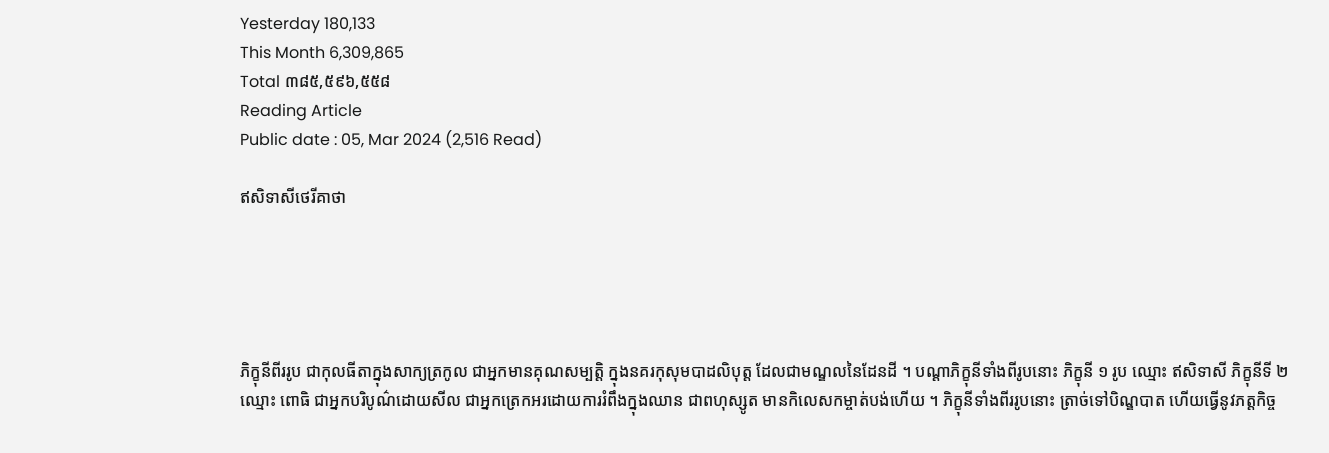Yesterday 180,133
This Month 6,309,865
Total ៣៨៥,៥៩៦,៥៥៨
Reading Article
Public date : 05, Mar 2024 (2,516 Read)

ឥសិទាសីថេរីគាថា





ភិក្ខុនីពីររូប ជាកុលធីតាក្នុងសាក្យត្រកូល ជាអ្នកមានគុណសម្បត្តិ ក្នុងនគរកុសុមបាដលិបុត្ត ដែលជាមណ្ឌលនៃដែនដី ។ បណ្ដាភិក្ខុនីទាំងពីរូបនោះ ភិក្ខុនី ១ រូប ឈ្មោះ ឥសិទាសី ភិក្ខុនីទី ២ ឈ្មោះ ពោធិ ជាអ្នកបរិបូណ៌ដោយសីល ជាអ្នកត្រេកអរដោយការរំពឹងក្នុងឈាន ជាពហុស្សូត មានកិលេសកម្ចាត់បង់ហើយ ។ ភិក្ខុនីទាំងពីររូបនោះ ត្រាច់ទៅបិណ្ឌបាត ហើយធ្វើនូវភត្តកិច្ច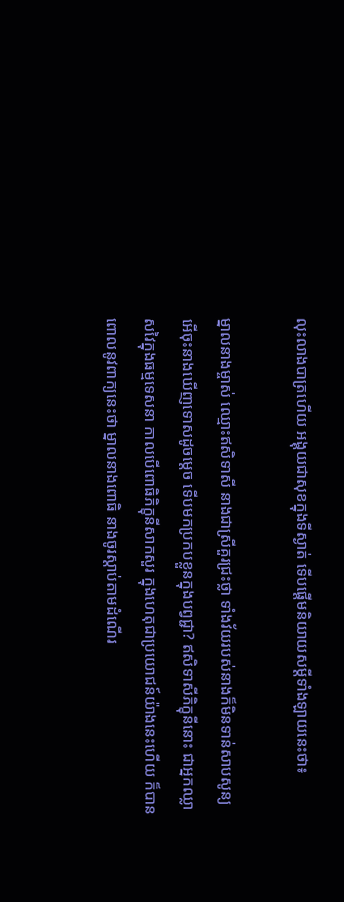លុះលាងបាត្រហើយ អង្គុយជាសុខក្នុងទីស្ងាត់ ទើបផ្ដើមនិយាយសម្ដីទាំងឡាយនេះថា៖

ម្នាលនាងម្ចាស់ ឈ្មោះឥសិទាសី នាងជាស្រីគួរជ្រះថ្លា ទាំងវ័យរបស់នាងក៏មិនទាន់សាបសូន្យ អើចុះនាងឃើញទោសដូចម្ដេច ទើបមកប្រកបខ្លួនក្នុងបព្វជ្ជា? ឥសិទាសីភិក្ខុនីនោះ ជាអ្នកឈ្លាសវៃក្នុងធម្មទេសនា កាលបើពោធិភិក្ខុនីសាកសួរ ក្នុងហេតុជាប្រយោជន៍យ៉ាងនេះហើយ ក៏បានពោលនូវពាក្យនេះថា ម្នាលនាងពោធិ នាងចូរស្ដាប់តាមដំណើរ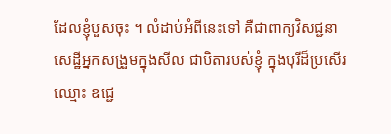ដែលខ្ញុំបួសចុះ ។ លំដាប់អំពីនេះទៅ គឺជាពាក្យវិសជ្ជនា សេដ្ឋីអ្នកសង្រួមក្នុងសីល ជាបិតារបស់ខ្ញុំ ក្នុងបុរីដ៏ប្រសើរឈ្មោះ ឧជ្ជេ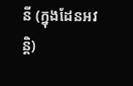នី (ក្នុងដែនអវន្ដិ)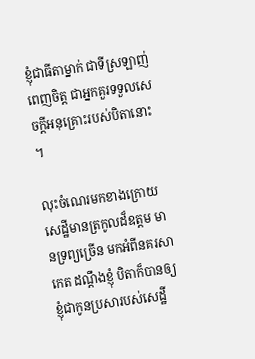ខ្ញុំជាធីតាម្នាក់ ជាទីស្រឡាញ់ពេញចិត្ត ជាអ្នកគួរទទួលសេចក្ដីអនុគ្រោះរបស់បិតានោះ ។

លុះចំណេរមកខាងក្រោយ សេដ្ឋីមានត្រកូលដ៏ឧត្តម មានទ្រព្យច្រើន មកអំពីនគរសាកេត ដណ្ដឹងខ្ញុំ បិតាក៏បានឲ្យខ្ញុំជាកូនប្រសារបស់សេដ្ឋី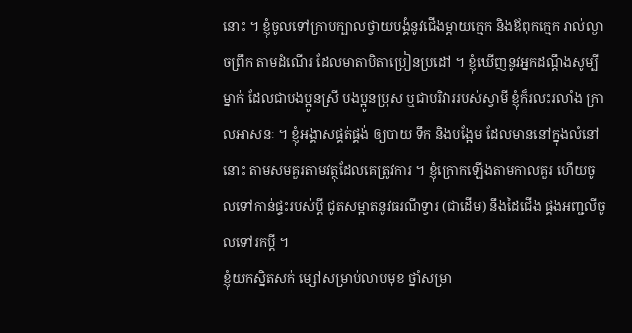នោះ ។ ខ្ញុំចូលទៅក្រាបក្បាលថ្វាយបង្គំនូវជើងម្ដាយក្មេក និងឪពុកក្មេក រាល់ល្ងាចព្រឹក តាមដំណើរ ដែលមាតាបិតាប្រៀនប្រដៅ ។ ខ្ញុំឃើញនូវអ្នកដណ្ដឹងសូម្បីម្នាក់ ដែលជាបងប្អូនស្រី បងប្អូនប្រុស ឬជាបរិវាររបស់ស្វាមី ខ្ញុំក៏រលះរលាំង ក្រាលអាសនៈ ។ ខ្ញុំអង្គាសផ្គត់ផ្គង់ ឲ្យបាយ ទឹក និងបង្អែម ដែលមាននៅក្នុងលំនៅនោះ តាមសមគួរតាមវត្ថុដែលគេត្រូវការ ។ ខ្ញុំក្រោកឡើងតាមកាលគួរ ហើយចូលទៅកាន់ផ្ទះរបស់ប្ដី ជូតសម្អាតនូវធរណីទ្វារ (ជាដើម) នឹងដៃជើង ផ្គងអញ្ជលីចូលទៅរកប្ដី ។
ខ្ញុំយកស្និតសក់ ម្សៅសម្រាប់លាបមុខ ថ្នាំសម្រា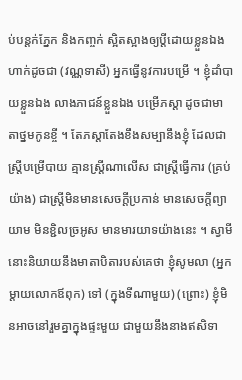ប់បន្ដក់ភ្នែក និងកញ្ចក់ ស្អិតស្អាងឲ្យប្ដីដោយខ្លួនឯងហាក់ដូចជា (វណ្ណទាសី) អ្នកធ្វើនូវការបម្រើ ។ ខ្ញុំដាំបាយខ្លួនឯង លាងភាជន៍ខ្លួនឯង បម្រើភស្ដា ដូចជាមាតាថ្នមកូនខ្ចី ។ តែភស្ដាតែងខឹងសម្បានឹងខ្ញុំ ដែលជាស្រី្តបម្រើបាយ គ្មានស្រ្តីណាលើស ជាស្រ្តីធ្វើការ (គ្រប់យ៉ាង) ជាស្រី្តមិនមានសេចក្ដីប្រកាន់ មានសេចក្ដីព្យាយាម មិនខ្ជិលច្រអូស មានមារយាទយ៉ាងនេះ ។ ស្វាមីនោះនិយាយនឹងមាតាបិតារបស់គេថា ខ្ញុំសូមលា (អ្នកម្ដាយលោកឪពុក) ទៅ (ក្នុងទីណាមួយ) (ព្រោះ) ខ្ញុំមិនអាចនៅរួមគ្នាក្នុងផ្ទះមួយ ជាមួយនឹងនាងឥសិទា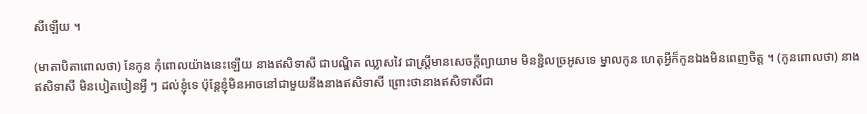សីឡើយ ។

(មាតាបិតាពោលថា) នែកូន កុំពោលយ៉ាងនេះឡើយ នាងឥសិទាសី ជាបណ្ឌិត ឈ្លាសវៃ ជាស្រ្តីមានសេចក្ដីព្យាយាម មិនខ្ជិលច្រអូសទេ ម្នាលកូន ហេតុអ្វីក៏កូនឯងមិនពេញចិត្ត ។ (កូនពោលថា) នាងឥសិទាសី មិនបៀតបៀនអ្វី ៗ ដល់ខ្ញុំទេ ប៉ុន្តែខ្ញុំមិនអាចនៅជាមួយនឹងនាងឥសិទាសី ព្រោះថានាងឥសិទាសីជា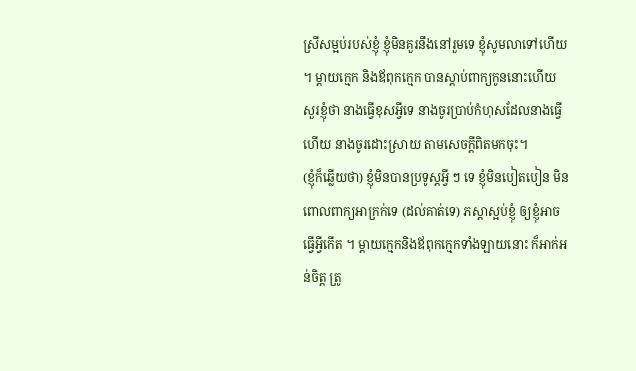ស្រីសម្អប់របស់ខ្ញុំ ខ្ញុំមិនគួរនឹងនៅរួមទេ ខ្ញុំសូមលាទៅហើយ ។ ម្ដាយក្មេក និងឪពុកក្មេក បានស្ដាប់ពាក្យកូននោះហើយ សួរខ្ញុំថា នាងធ្វើខុសអ្វីទេ នាងចូរប្រាប់កំហុសដែលនាងធ្វើហើយ នាងចូរដោះស្រាយ តាមសេចក្ដីពិតមកចុះ។
(ខ្ញុំក៏ឆ្លើយថា) ខ្ញុំមិនបានប្រទូស្តអ្វី ៗ ទេ ខ្ញុំមិនបៀតបៀន មិនពោលពាក្យអាក្រក់ទេ (ដល់គាត់ទេ) ភស្ដាស្អប់ខ្ញុំ ឲ្យខ្ញុំអាចធ្វើអ្វីកើត ។ ម្ដាយក្មេកនិងឪពុកក្មេកទាំងឡាយនោះ ក៏អាក់អន់ចិត្ត ត្រូ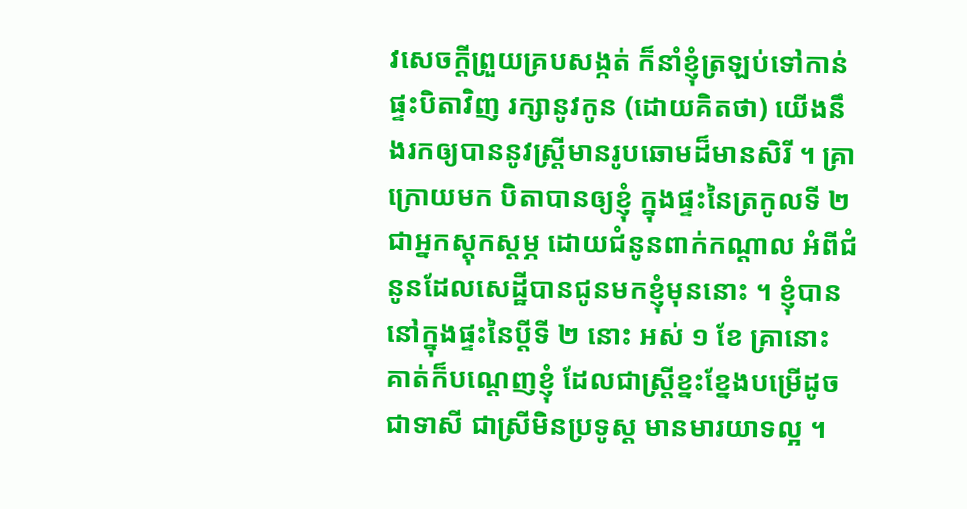វសេចក្ដីព្រួយគ្របសង្កត់ ក៏នាំខ្ញុំត្រឡប់ទៅកាន់ផ្ទះបិតាវិញ រក្សានូវកូន (ដោយគិតថា) យើងនឹងរកឲ្យបាននូវស្រ្តីមានរូបឆោមដ៏មានសិរី ។ គ្រាក្រោយមក បិតាបានឲ្យខ្ញុំ ក្នុងផ្ទះនៃត្រកូលទី ២ ជាអ្នកស្ដុកស្ដម្ភ ដោយជំនូនពាក់កណ្ដាល អំពីជំនូនដែលសេដ្ឋីបានជូនមកខ្ញុំមុននោះ ។ ខ្ញុំបាននៅក្នុងផ្ទះនៃប្ដីទី ២ នោះ អស់ ១ ខែ គ្រានោះ គាត់ក៏បណ្ដេញខ្ញុំ ដែលជាស្រ្តីខ្នះខ្នែងបម្រើដូចជាទាសី ជាស្រីមិនប្រទូស្ត មានមារយាទល្អ ។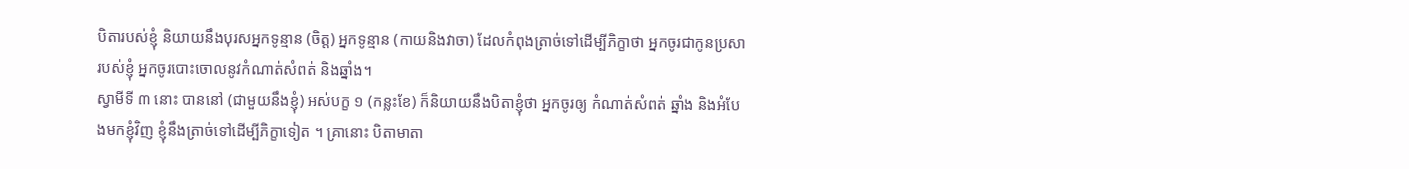បិតារបស់ខ្ញុំ និយាយនឹងបុរសអ្នកទូន្មាន (ចិត្ត) អ្នកទូន្មាន (កាយនិងវាចា) ដែលកំពុងត្រាច់ទៅដើម្បីភិក្ខាថា អ្នកចូរជាកូនប្រសារបស់ខ្ញុំ អ្នកចូរបោះចោលនូវកំណាត់សំពត់ និងឆ្នាំង។
ស្វាមីទី ៣ នោះ បាននៅ (ជាមួយនឹងខ្ញុំ) អស់បក្ខ ១ (កន្លះខែ) ក៏និយាយនឹងបិតាខ្ញុំថា អ្នកចូរឲ្យ កំណាត់សំពត់ ឆ្នាំង និងអំបែងមកខ្ញុំវិញ ខ្ញុំនឹងត្រាច់ទៅដើម្បីភិក្ខាទៀត ។ គ្រានោះ បិតាមាតា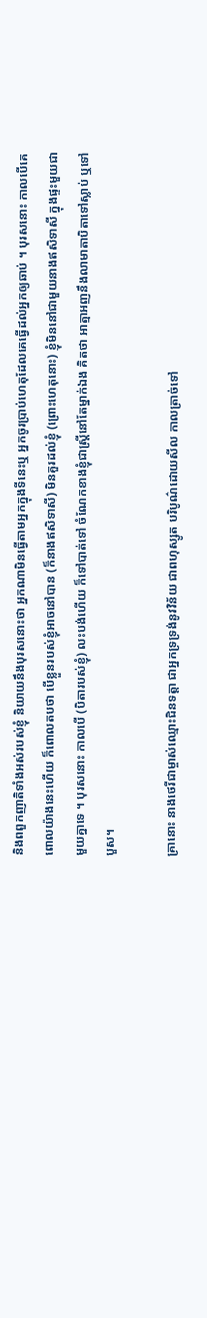និងពពួកញាតិទាំងអស់របស់ខ្ញុំ និយាយនឹងបុរសនោះថា អ្នកណាមិនធ្វើតាមអ្នកក្នុងទីនេះឬ អ្នកចូរប្រាប់ហេតុដែលគេធ្វើដល់អ្នកឲ្យឆាប់ ។ បុរសនោះ កាលបើគេពោលយ៉ាងនេះហើយ ក៏ពោលតបថា បើខ្លួនរបស់ខ្ញុំអាចនៅបាន (ក៏នាងឥសិទាសី) មិនគួរដល់ខ្ញុំ (ព្រោះហេតុនោះ) ខ្ញុំមិននៅជាមួយនាងឥសិទាសី ក្នុងផ្ទះមួយជាមួយគ្នាទេ ។ បុរសនោះ កាលបើ (បិតារបស់ខ្ញុំ) លះបង់ហើយ ក៏ទៅបាត់ទៅ ចំណែកខាងខ្ញុំជាស្រ្តីនៅតែម្នាក់ឯង គិតថា អាត្មាអញនឹងលាមាតាបិតាទៅស្លាប់ ឬទៅបួស។

គ្រានោះ នាងថេរីជាម្ចាស់ឈ្មោះជិនទត្តា ជាអ្នកទ្រទ្រង់នូវវិន័យ ជាពហុស្សូត បរិបូណ៌ដោយសីល កាលត្រាច់ទៅ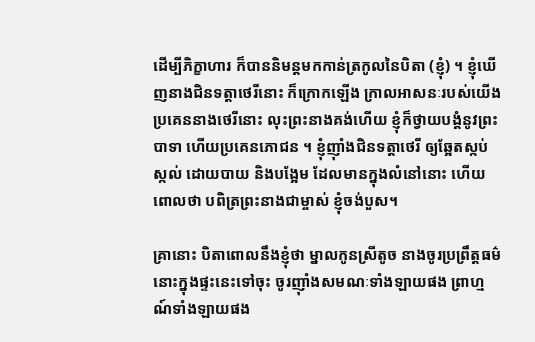ដើម្បីភិក្ខាហារ ក៏បាននិមន្ដមកកាន់ត្រកូលនៃបិតា (ខ្ញុំ) ។ ខ្ញុំឃើញនាងជិនទត្តាថេរីនោះ ក៏ក្រោកឡើង ក្រាលអាសនៈរបស់យើង ប្រគេននាងថេរីនោះ លុះព្រះនាងគង់ហើយ ខ្ញុំក៏ថ្វាយបង្គំនូវព្រះបាទា ហើយប្រគេនភោជន ។ ខ្ញុំញ៉ាំងជិនទត្តាថេរី ឲ្យឆ្អែតស្កប់ស្កល់ ដោយបាយ និងបង្អែម ដែលមានក្នុងលំនៅនោះ ហើយពោលថា បពិត្រព្រះនាងជាម្ចាស់ ខ្ញុំចង់បួស។

គ្រានោះ បិតាពោលនឹងខ្ញុំថា ម្នាលកូនស្រីតូច នាងចូរប្រព្រឹត្តធម៌នោះក្នុងផ្ទះនេះទៅចុះ ចូរញ៉ាំងសមណៈទាំងឡាយផង ព្រាហ្មណ៍ទាំងឡាយផង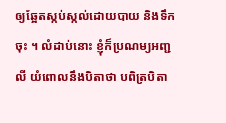ឲ្យឆ្អែតស្កប់ស្កល់ដោយបាយ និងទឹកចុះ ។ លំដាប់នោះ ខ្ញុំក៏ប្រណម្យអញ្ជលី យំពោលនឹងបិតាថា បពិត្របិតា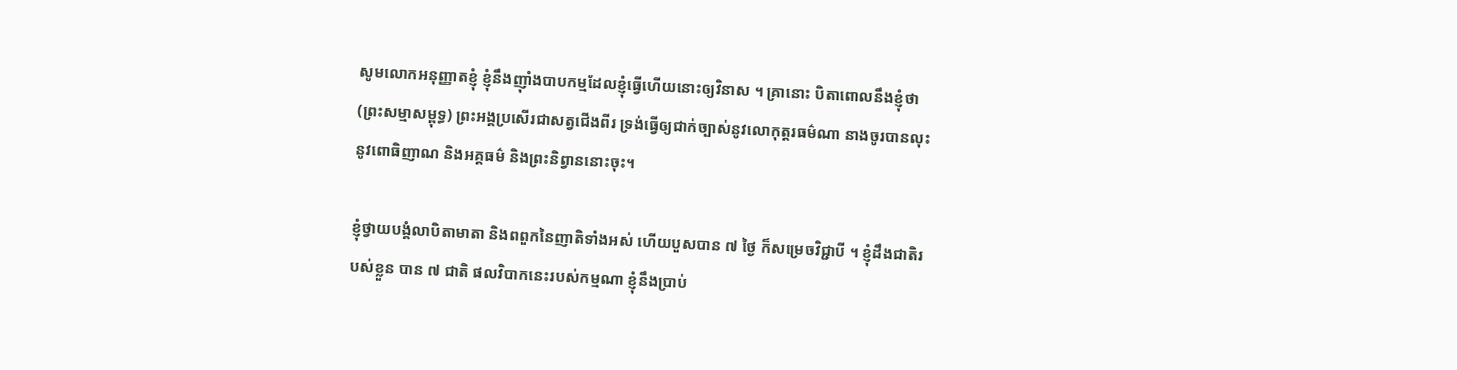សូមលោកអនុញ្ញាតខ្ញុំ ខ្ញុំនឹងញ៉ាំងបាបកម្មដែលខ្ញុំធ្វើហើយនោះឲ្យវិនាស ។ គ្រានោះ បិតាពោលនឹងខ្ញុំថា (ព្រះសម្មាសម្ពុទ្ធ) ព្រះអង្គប្រសើរជាសត្វជើងពីរ ទ្រង់ធ្វើឲ្យជាក់ច្បាស់នូវលោកុត្តរធម៌ណា នាងចូរបានលុះនូវពោធិញាណ និងអគ្គធម៌ និងព្រះនិព្វាននោះចុះ។

ខ្ញុំថ្វាយបង្គំលាបិតាមាតា និងពពួកនៃញាតិទាំងអស់ ហើយបួសបាន ៧ ថ្ងៃ ក៏សម្រេចវិជ្ជាបី ។ ខ្ញុំដឹងជាតិរបស់ខ្លួន បាន ៧ ជាតិ ផលវិបាកនេះរបស់កម្មណា ខ្ញុំនឹងប្រាប់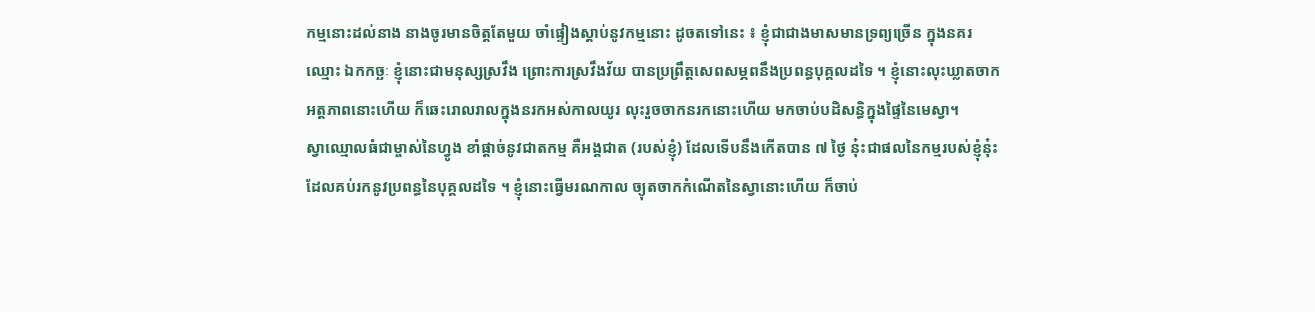កម្មនោះដល់នាង នាងចូរមានចិត្តតែមួយ ចាំផ្ទៀងស្ដាប់នូវកម្មនោះ ដូចតទៅនេះ ៖ ខ្ញុំជាជាងមាសមានទ្រព្យច្រើន ក្នុងនគរឈ្មោះ ឯកកច្ឆៈ ខ្ញុំនោះជាមនុស្សស្រវឹង ព្រោះការស្រវឹងវ័យ បានប្រព្រឹត្តសេពសម្ភពនឹងប្រពន្ធបុគ្គលដទៃ ។ ខ្ញុំនោះលុះឃ្លាតចាកអត្តភាពនោះហើយ ក៏ឆេះរោលរាលក្នុងនរកអស់កាលយូរ លុះរួចចាកនរកនោះហើយ មកចាប់បដិសន្ធិក្នុងផ្ទៃនៃមេស្វា។
ស្វាឈ្មោលធំជាម្ចាស់នៃហ្វូង ខាំផ្ដាច់នូវជាតកម្ម គឺអង្គជាត (របស់ខ្ញុំ) ដែលទើបនឹងកើតបាន ៧ ថ្ងៃ នុ៎ះជាផលនៃកម្មរបស់ខ្ញុំនុ៎ះ ដែលគប់រកនូវប្រពន្ធនៃបុគ្គលដទៃ ។ ខ្ញុំនោះធ្វើមរណកាល ច្យុតចាកកំណើតនៃស្វានោះហើយ ក៏ចាប់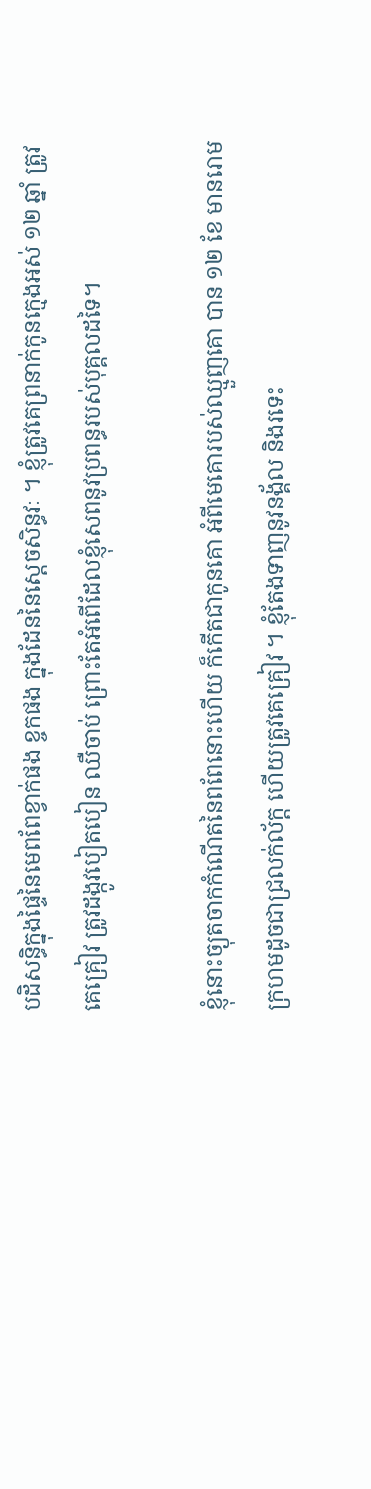បដិសន្ធិក្នុងផ្ទៃនៃមេពពែខ្វាក់ផង ខ្ចកផង ក្នុងដែននៃស្ដេចសិន្ធវៈ ។ ខ្ញុំត្រូវគេព្រនាក់កូនក្មេងអស់ ១២ ឆ្នាំ ត្រូវគេគ្រៀវ ត្រូវដង្កូវបៀតបៀន ឈឺចាប់ ព្រោះតែអំពើដែលខ្ញុំសេពនូវប្រពន្ធរបស់បុគ្គលដទៃ។

ខ្ញុំនោះច្យុតចាកកំណើតនៃពពែនោះហើយ ក៏កើតជាកូនគោ អំពីមេគោរបស់ឈ្មួញគោ បាន ១២ ខែ មានរោមក្រហមដូចជាជ្រលក់ល័ក្ត ហើយត្រូវគេគ្រៀវ ។ ខ្ញុំតែងទាញនូវនង្គ័ល និងរទេះ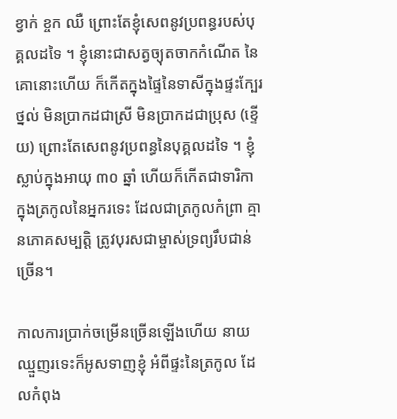ខ្វាក់ ខ្ចក ឈឺ ព្រោះតែខ្ញុំសេពនូវប្រពន្ធរបស់បុគ្គលដទៃ ។ ខ្ញុំនោះជាសត្វច្យុតចាកកំណើត នៃគោនោះហើយ ក៏កើតក្នុងផ្ទៃនៃទាសីក្នុងផ្ទះក្បែរថ្នល់ មិនប្រាកដជាស្រី មិនប្រាកដជាប្រុស (ខ្ទើយ) ព្រោះតែសេពនូវប្រពន្ធនៃបុគ្គលដទៃ ។ ខ្ញុំស្លាប់ក្នុងអាយុ ៣០ ឆ្នាំ ហើយក៏កើតជាទារិកា ក្នុងត្រកូលនៃអ្នករទេះ ដែលជាត្រកូលកំព្រា គ្មានភោគសម្បត្តិ ត្រូវបុរសជាម្ចាស់ទ្រព្យរឹបជាន់ច្រើន។

កាលការប្រាក់ចម្រើនច្រើនឡើងហើយ នាយឈ្មួញរទេះក៏អូសទាញខ្ញុំ អំពីផ្ទះនៃត្រកូល ដែលកំពុង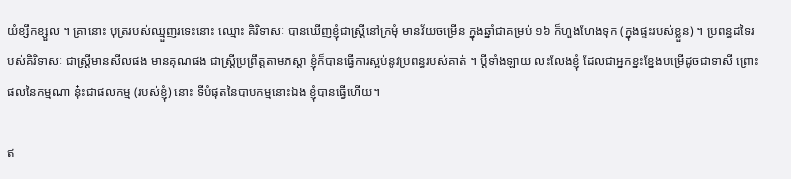យំខ្សឹកខ្សួល ។ គ្រានោះ បុត្ររបស់ឈ្មួញរទេះនោះ ឈ្មោះ គិរិទាសៈ បានឃើញខ្ញុំជាស្រ្តីនៅក្រមុំ មានវ័យចម្រើន ក្នុងឆ្នាំជាគម្រប់ ១៦ ក៏ហួងហែងទុក (ក្នុងផ្ទះរបស់ខ្លួន) ។ ប្រពន្ធដទៃរបស់គិរិទាសៈ ជាស្រ្ដីមានសីលផង មានគុណផង ជាស្រ្តីប្រព្រឹត្តតាមភស្ដា ខ្ញុំក៏បានធ្វើការស្អប់នូវប្រពន្ធរបស់គាត់ ។ ប្ដីទាំងឡាយ លះលែងខ្ញុំ ដែលជាអ្នកខ្នះខ្នែងបម្រើដូចជាទាសី ព្រោះផលនៃកម្មណា នុ៎ះជាផលកម្ម (របស់ខ្ញុំ) នោះ ទីបំផុតនៃបាបកម្មនោះឯង ខ្ញុំបានធ្វើហើយ។

ឥ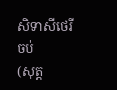សិទាសីថេរី ចប់
(សុត្ត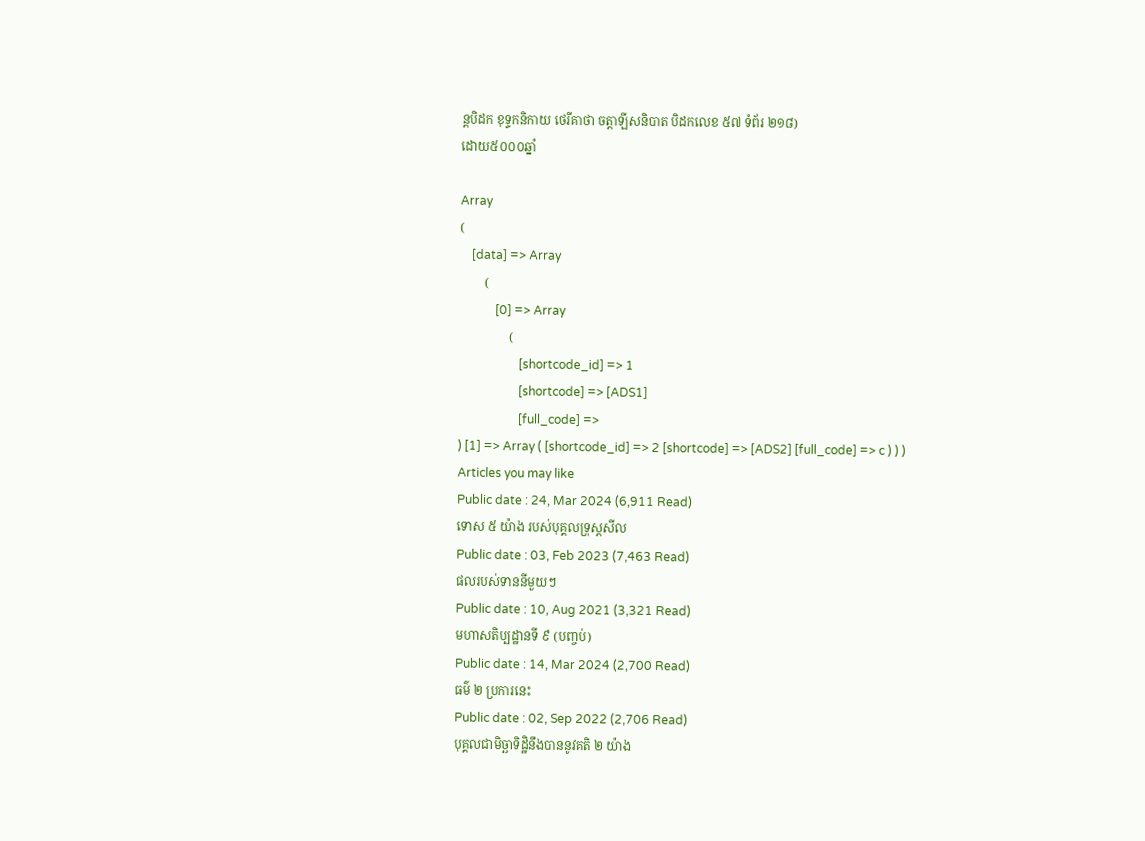ន្តបិដក ខុទ្ទកនិកាយ ថេរីគាថា ចត្តាឡីសនិបាត បិដកលេខ ៥៧ ទំព័រ ២១៨)
ដោយ៥០០០ឆ្នាំ

Array
(
    [data] => Array
        (
            [0] => Array
                (
                    [shortcode_id] => 1
                    [shortcode] => [ADS1]
                    [full_code] =>
) [1] => Array ( [shortcode_id] => 2 [shortcode] => [ADS2] [full_code] => c ) ) )
Articles you may like
Public date : 24, Mar 2024 (6,911 Read)
ទោស ៥ យ៉ាង របស់បុគ្គលទ្រុស្តសីល
Public date : 03, Feb 2023 (7,463 Read)
ផលរបស់ទាននីមួយៗ
Public date : 10, Aug 2021 (3,321 Read)
មហាសតិប្បដ្ឋានទី ៩ (បញ្ចប់)
Public date : 14, Mar 2024 (2,700 Read)
ធម៌ ២ ប្រការនេះ
Public date : 02, Sep 2022 (2,706 Read)
បុគ្គលជាមិច្ឆាទិដ្ឋិនឹងបាននូវគតិ ២ យ៉ាង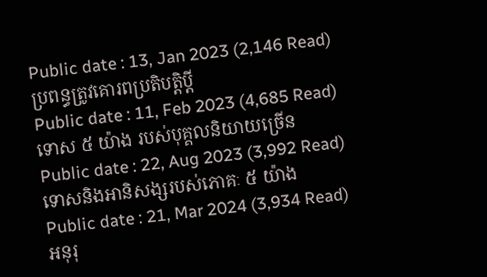Public date : 13, Jan 2023 (2,146 Read)
ប្រពន្ធត្រូវគោរពប្រតិបត្តិប្ដី
Public date : 11, Feb 2023 (4,685 Read)
ទោស ៥ យ៉ាង របស់បុគ្គលនិយាយច្រើន
Public date : 22, Aug 2023 (3,992 Read)
ទោសនិងអានិសង្សរបស់ភោគៈ ៥ យ៉ាង
Public date : 21, Mar 2024 (3,934 Read)
អនុរុ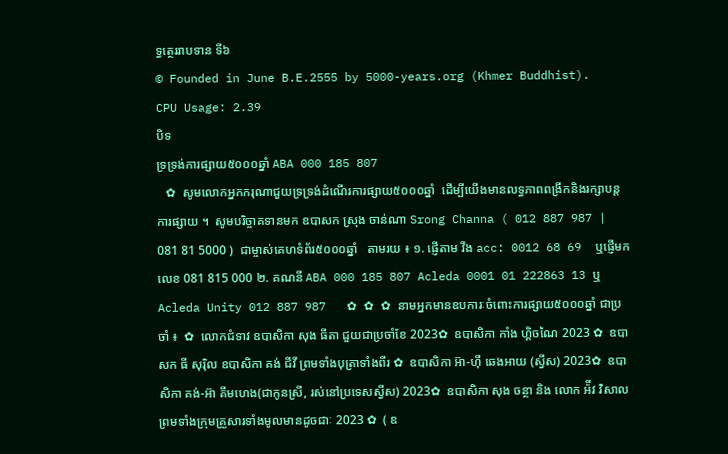ទ្ធត្ថេររាបទាន ទី៦
© Founded in June B.E.2555 by 5000-years.org (Khmer Buddhist).
CPU Usage: 2.39
បិទ
ទ្រទ្រង់ការផ្សាយ៥០០០ឆ្នាំ ABA 000 185 807
   ✿  សូមលោកអ្នកករុណាជួយទ្រទ្រង់ដំណើរការផ្សាយ៥០០០ឆ្នាំ  ដើម្បីយើងមានលទ្ធភាពពង្រីកនិងរក្សាបន្តការផ្សាយ ។  សូមបរិច្ចាគទានមក ឧបាសក ស្រុង ចាន់ណា Srong Channa ( 012 887 987 | 081 81 5000 )  ជាម្ចាស់គេហទំព័រ៥០០០ឆ្នាំ   តាមរយ ៖ ១. ផ្ញើតាម វីង acc: 0012 68 69  ឬផ្ញើមកលេខ 081 815 000 ២. គណនី ABA 000 185 807 Acleda 0001 01 222863 13 ឬ Acleda Unity 012 887 987   ✿ ✿ ✿ នាមអ្នកមានឧបការៈចំពោះការផ្សាយ៥០០០ឆ្នាំ ជាប្រចាំ ៖  ✿  លោកជំទាវ ឧបាសិកា សុង ធីតា ជួយជាប្រចាំខែ 2023✿  ឧបាសិកា កាំង ហ្គិចណៃ 2023 ✿  ឧបាសក ធី សុរ៉ិល ឧបាសិកា គង់ ជីវី ព្រមទាំងបុត្រាទាំងពីរ ✿  ឧបាសិកា អ៊ា-ហុី ឆេងអាយ (ស្វីស) 2023✿  ឧបាសិកា គង់-អ៊ា គីមហេង(ជាកូនស្រី, រស់នៅប្រទេសស្វីស) 2023✿  ឧបាសិកា សុង ចន្ថា និង លោក អ៉ីវ វិសាល ព្រមទាំងក្រុមគ្រួសារទាំងមូលមានដូចជាៈ 2023 ✿  ( ឧ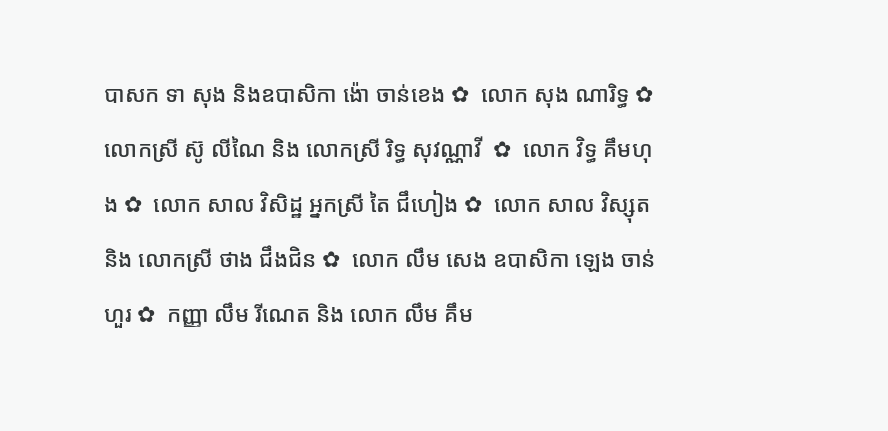បាសក ទា សុង និងឧបាសិកា ង៉ោ ចាន់ខេង ✿  លោក សុង ណារិទ្ធ ✿  លោកស្រី ស៊ូ លីណៃ និង លោកស្រី រិទ្ធ សុវណ្ណាវី  ✿  លោក វិទ្ធ គឹមហុង ✿  លោក សាល វិសិដ្ឋ អ្នកស្រី តៃ ជឹហៀង ✿  លោក សាល វិស្សុត និង លោកស្រី ថាង ជឹងជិន ✿  លោក លឹម សេង ឧបាសិកា ឡេង ចាន់ហួរ ✿  កញ្ញា លឹម រីណេត និង លោក លឹម គឹម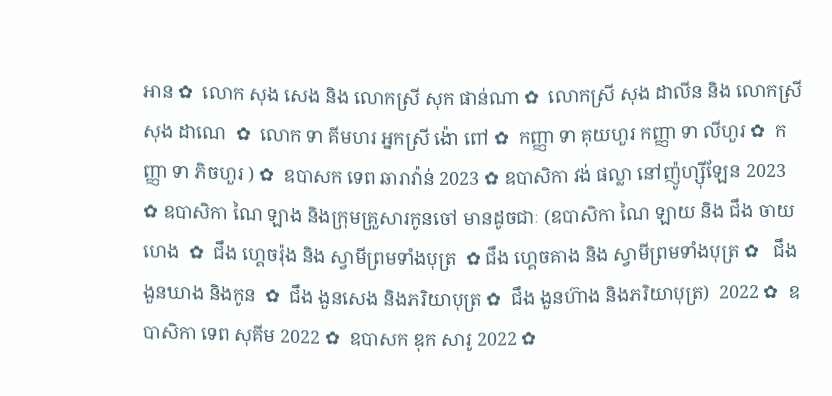អាន ✿  លោក សុង សេង និង លោកស្រី សុក ផាន់ណា ✿  លោកស្រី សុង ដាលីន និង លោកស្រី សុង ដាណេ  ✿  លោក ទា គីមហរ អ្នកស្រី ង៉ោ ពៅ ✿  កញ្ញា ទា គុយហួរ កញ្ញា ទា លីហួរ ✿  កញ្ញា ទា ភិចហួរ ) ✿  ឧបាសក ទេព ឆារាវ៉ាន់ 2023 ✿ ឧបាសិកា វង់ ផល្លា នៅញ៉ូហ្ស៊ីឡែន 2023  ✿ ឧបាសិកា ណៃ ឡាង និងក្រុមគ្រួសារកូនចៅ មានដូចជាៈ (ឧបាសិកា ណៃ ឡាយ និង ជឹង ចាយហេង  ✿  ជឹង ហ្គេចរ៉ុង និង ស្វាមីព្រមទាំងបុត្រ  ✿ ជឹង ហ្គេចគាង និង ស្វាមីព្រមទាំងបុត្រ ✿   ជឹង ងួនឃាង និងកូន  ✿  ជឹង ងួនសេង និងភរិយាបុត្រ ✿  ជឹង ងួនហ៊ាង និងភរិយាបុត្រ)  2022 ✿  ឧបាសិកា ទេព សុគីម 2022 ✿  ឧបាសក ឌុក សារូ 2022 ✿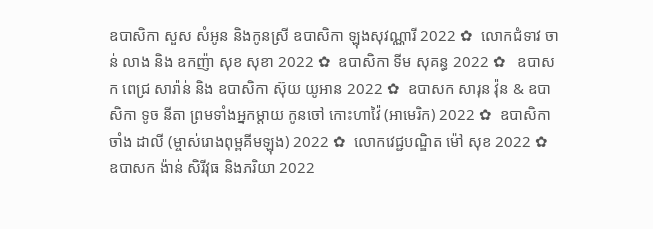ឧបាសិកា សួស សំអូន និងកូនស្រី ឧបាសិកា ឡុងសុវណ្ណារី 2022 ✿  លោកជំទាវ ចាន់ លាង និង ឧកញ៉ា សុខ សុខា 2022 ✿  ឧបាសិកា ទីម សុគន្ធ 2022 ✿   ឧបាសក ពេជ្រ សារ៉ាន់ និង ឧបាសិកា ស៊ុយ យូអាន 2022 ✿  ឧបាសក សារុន វ៉ុន & ឧបាសិកា ទូច នីតា ព្រមទាំងអ្នកម្តាយ កូនចៅ កោះហាវ៉ៃ (អាមេរិក) 2022 ✿  ឧបាសិកា ចាំង ដាលី (ម្ចាស់រោងពុម្ពគីមឡុង) 2022 ✿  លោកវេជ្ជបណ្ឌិត ម៉ៅ សុខ 2022 ✿  ឧបាសក ង៉ាន់ សិរីវុធ និងភរិយា 2022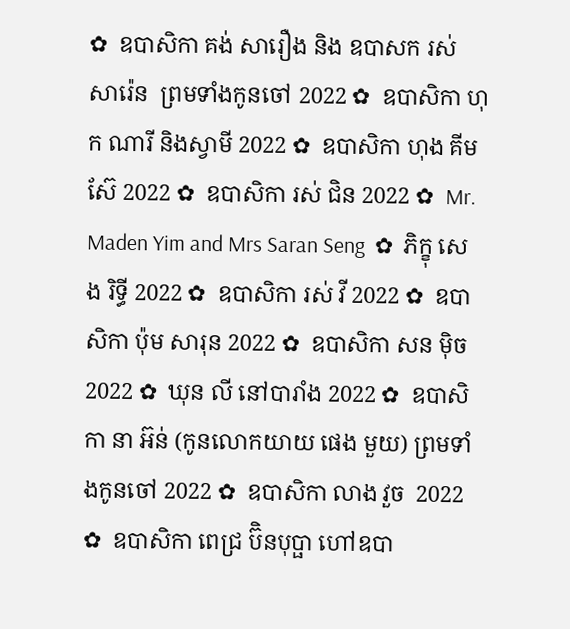✿  ឧបាសិកា គង់ សារឿង និង ឧបាសក រស់ សារ៉េន  ព្រមទាំងកូនចៅ 2022 ✿  ឧបាសិកា ហុក ណារី និងស្វាមី 2022 ✿  ឧបាសិកា ហុង គីមស៊ែ 2022 ✿  ឧបាសិកា រស់ ជិន 2022 ✿  Mr. Maden Yim and Mrs Saran Seng  ✿  ភិក្ខុ សេង រិទ្ធី 2022 ✿  ឧបាសិកា រស់ វី 2022 ✿  ឧបាសិកា ប៉ុម សារុន 2022 ✿  ឧបាសិកា សន ម៉ិច 2022 ✿  ឃុន លី នៅបារាំង 2022 ✿  ឧបាសិកា នា អ៊ន់ (កូនលោកយាយ ផេង មួយ) ព្រមទាំងកូនចៅ 2022 ✿  ឧបាសិកា លាង វួច  2022 ✿  ឧបាសិកា ពេជ្រ ប៊ិនបុប្ផា ហៅឧបា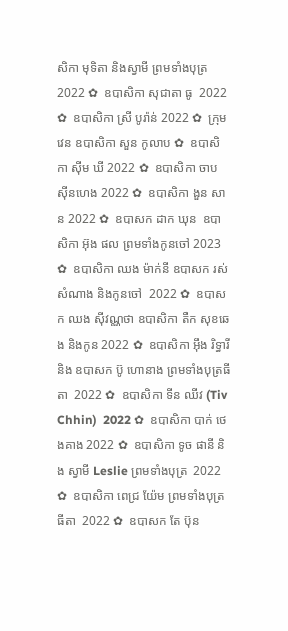សិកា មុទិតា និងស្វាមី ព្រមទាំងបុត្រ  2022 ✿  ឧបាសិកា សុជាតា ធូ  2022 ✿  ឧបាសិកា ស្រី បូរ៉ាន់ 2022 ✿  ក្រុមវេន ឧបាសិកា សួន កូលាប ✿  ឧបាសិកា ស៊ីម ឃី 2022 ✿  ឧបាសិកា ចាប ស៊ីនហេង 2022 ✿  ឧបាសិកា ងួន សាន 2022 ✿  ឧបាសក ដាក ឃុន  ឧបាសិកា អ៊ុង ផល ព្រមទាំងកូនចៅ 2023 ✿  ឧបាសិកា ឈង ម៉ាក់នី ឧបាសក រស់ សំណាង និងកូនចៅ  2022 ✿  ឧបាសក ឈង សុីវណ្ណថា ឧបាសិកា តឺក សុខឆេង និងកូន 2022 ✿  ឧបាសិកា អុឹង រិទ្ធារី និង ឧបាសក ប៊ូ ហោនាង ព្រមទាំងបុត្រធីតា  2022 ✿  ឧបាសិកា ទីន ឈីវ (Tiv Chhin)  2022 ✿  ឧបាសិកា បាក់ ថេងគាង 2022 ✿  ឧបាសិកា ទូច ផានី និង ស្វាមី Leslie ព្រមទាំងបុត្រ  2022 ✿  ឧបាសិកា ពេជ្រ យ៉ែម ព្រមទាំងបុត្រធីតា  2022 ✿  ឧបាសក តែ ប៊ុន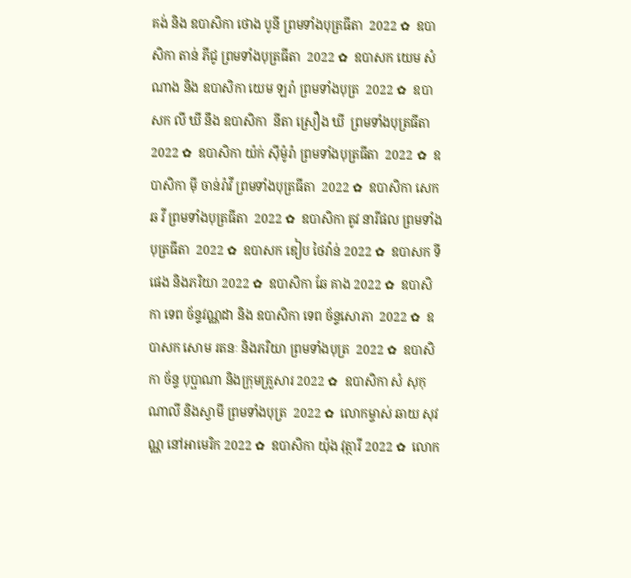គង់ និង ឧបាសិកា ថោង បូនី ព្រមទាំងបុត្រធីតា  2022 ✿  ឧបាសិកា តាន់ ភីជូ ព្រមទាំងបុត្រធីតា  2022 ✿  ឧបាសក យេម សំណាង និង ឧបាសិកា យេម ឡរ៉ា ព្រមទាំងបុត្រ  2022 ✿  ឧបាសក លី ឃី នឹង ឧបាសិកា  នីតា ស្រឿង ឃី  ព្រមទាំងបុត្រធីតា  2022 ✿  ឧបាសិកា យ៉ក់ សុីម៉ូរ៉ា ព្រមទាំងបុត្រធីតា  2022 ✿  ឧបាសិកា មុី ចាន់រ៉ាវី ព្រមទាំងបុត្រធីតា  2022 ✿  ឧបាសិកា សេក ឆ វី ព្រមទាំងបុត្រធីតា  2022 ✿  ឧបាសិកា តូវ នារីផល ព្រមទាំងបុត្រធីតា  2022 ✿  ឧបាសក ឌៀប ថៃវ៉ាន់ 2022 ✿  ឧបាសក ទី ផេង និងភរិយា 2022 ✿  ឧបាសិកា ឆែ គាង 2022 ✿  ឧបាសិកា ទេព ច័ន្ទវណ្ណដា និង ឧបាសិកា ទេព ច័ន្ទសោភា  2022 ✿  ឧបាសក សោម រតនៈ និងភរិយា ព្រមទាំងបុត្រ  2022 ✿  ឧបាសិកា ច័ន្ទ បុប្ផាណា និងក្រុមគ្រួសារ 2022 ✿  ឧបាសិកា សំ សុកុណាលី និងស្វាមី ព្រមទាំងបុត្រ  2022 ✿  លោកម្ចាស់ ឆាយ សុវណ្ណ នៅអាមេរិក 2022 ✿  ឧបាសិកា យ៉ុង វុត្ថារី 2022 ✿  លោក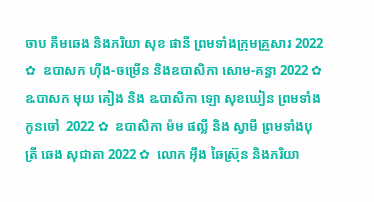ចាប គឹមឆេង និងភរិយា សុខ ផានី ព្រមទាំងក្រុមគ្រួសារ 2022 ✿  ឧបាសក ហ៊ីង-ចម្រើន និងឧបាសិកា សោម-គន្ធា 2022 ✿  ឩបាសក មុយ គៀង និង ឩបាសិកា ឡោ សុខឃៀន ព្រមទាំងកូនចៅ  2022 ✿  ឧបាសិកា ម៉ម ផល្លី និង ស្វាមី ព្រមទាំងបុត្រី ឆេង សុជាតា 2022 ✿  លោក អ៊ឹង ឆៃស្រ៊ុន និងភរិយា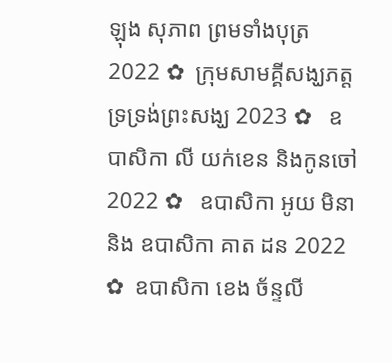ឡុង សុភាព ព្រមទាំងបុត្រ 2022 ✿  ក្រុមសាមគ្គីសង្ឃភត្តទ្រទ្រង់ព្រះសង្ឃ 2023 ✿   ឧបាសិកា លី យក់ខេន និងកូនចៅ 2022 ✿   ឧបាសិកា អូយ មិនា និង ឧបាសិកា គាត ដន 2022 ✿  ឧបាសិកា ខេង ច័ន្ទលី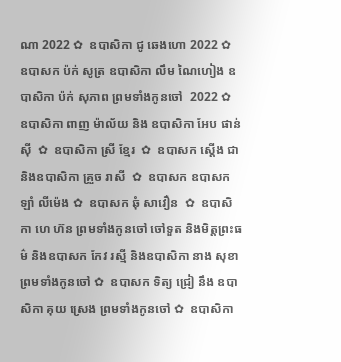ណា 2022 ✿  ឧបាសិកា ជូ ឆេងហោ 2022 ✿  ឧបាសក ប៉ក់ សូត្រ ឧបាសិកា លឹម ណៃហៀង ឧបាសិកា ប៉ក់ សុភាព ព្រមទាំងកូនចៅ  2022 ✿  ឧបាសិកា ពាញ ម៉ាល័យ និង ឧបាសិកា អែប ផាន់ស៊ី  ✿  ឧបាសិកា ស្រី ខ្មែរ  ✿  ឧបាសក ស្តើង ជា និងឧបាសិកា គ្រួច រាសី  ✿  ឧបាសក ឧបាសក ឡាំ លីម៉េង ✿  ឧបាសក ឆុំ សាវឿន  ✿  ឧបាសិកា ហេ ហ៊ន ព្រមទាំងកូនចៅ ចៅទួត និងមិត្តព្រះធម៌ និងឧបាសក កែវ រស្មី និងឧបាសិកា នាង សុខា ព្រមទាំងកូនចៅ ✿  ឧបាសក ទិត្យ ជ្រៀ នឹង ឧបាសិកា គុយ ស្រេង ព្រមទាំងកូនចៅ ✿  ឧបាសិកា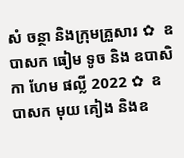សំ ចន្ថា និងក្រុមគ្រួសារ ✿  ឧបាសក ធៀម ទូច និង ឧបាសិកា ហែម ផល្លី 2022 ✿  ឧបាសក មុយ គៀង និងឧ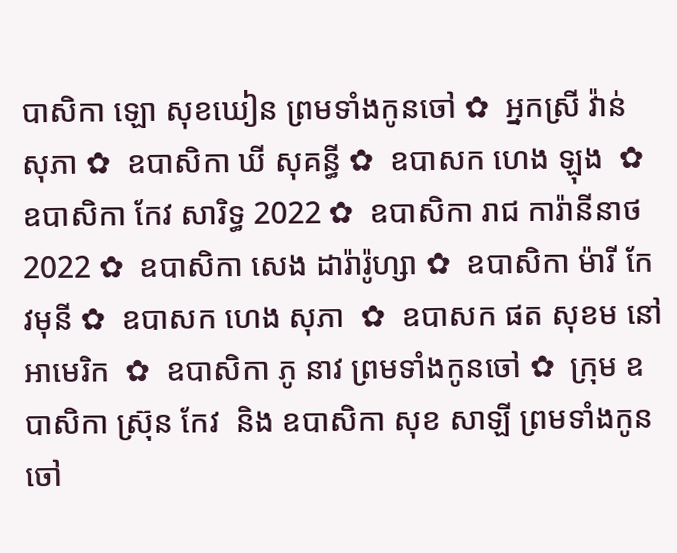បាសិកា ឡោ សុខឃៀន ព្រមទាំងកូនចៅ ✿  អ្នកស្រី វ៉ាន់ សុភា ✿  ឧបាសិកា ឃី សុគន្ធី ✿  ឧបាសក ហេង ឡុង  ✿  ឧបាសិកា កែវ សារិទ្ធ 2022 ✿  ឧបាសិកា រាជ ការ៉ានីនាថ 2022 ✿  ឧបាសិកា សេង ដារ៉ារ៉ូហ្សា ✿  ឧបាសិកា ម៉ារី កែវមុនី ✿  ឧបាសក ហេង សុភា  ✿  ឧបាសក ផត សុខម នៅអាមេរិក  ✿  ឧបាសិកា ភូ នាវ ព្រមទាំងកូនចៅ ✿  ក្រុម ឧបាសិកា ស្រ៊ុន កែវ  និង ឧបាសិកា សុខ សាឡី ព្រមទាំងកូនចៅ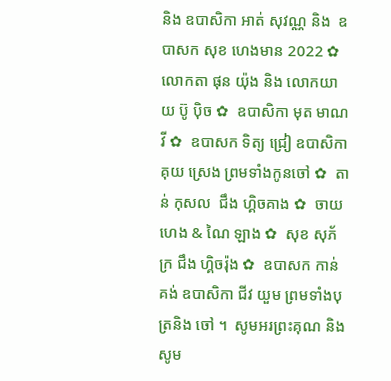និង ឧបាសិកា អាត់ សុវណ្ណ និង  ឧបាសក សុខ ហេងមាន 2022 ✿  លោកតា ផុន យ៉ុង និង លោកយាយ ប៊ូ ប៉ិច ✿  ឧបាសិកា មុត មាណវី ✿  ឧបាសក ទិត្យ ជ្រៀ ឧបាសិកា គុយ ស្រេង ព្រមទាំងកូនចៅ ✿  តាន់ កុសល  ជឹង ហ្គិចគាង ✿  ចាយ ហេង & ណៃ ឡាង ✿  សុខ សុភ័ក្រ ជឹង ហ្គិចរ៉ុង ✿  ឧបាសក កាន់ គង់ ឧបាសិកា ជីវ យួម ព្រមទាំងបុត្រនិង ចៅ ។  សូមអរព្រះគុណ និង សូម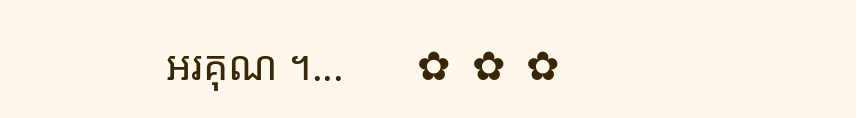អរគុណ ។...       ✿  ✿  ✿